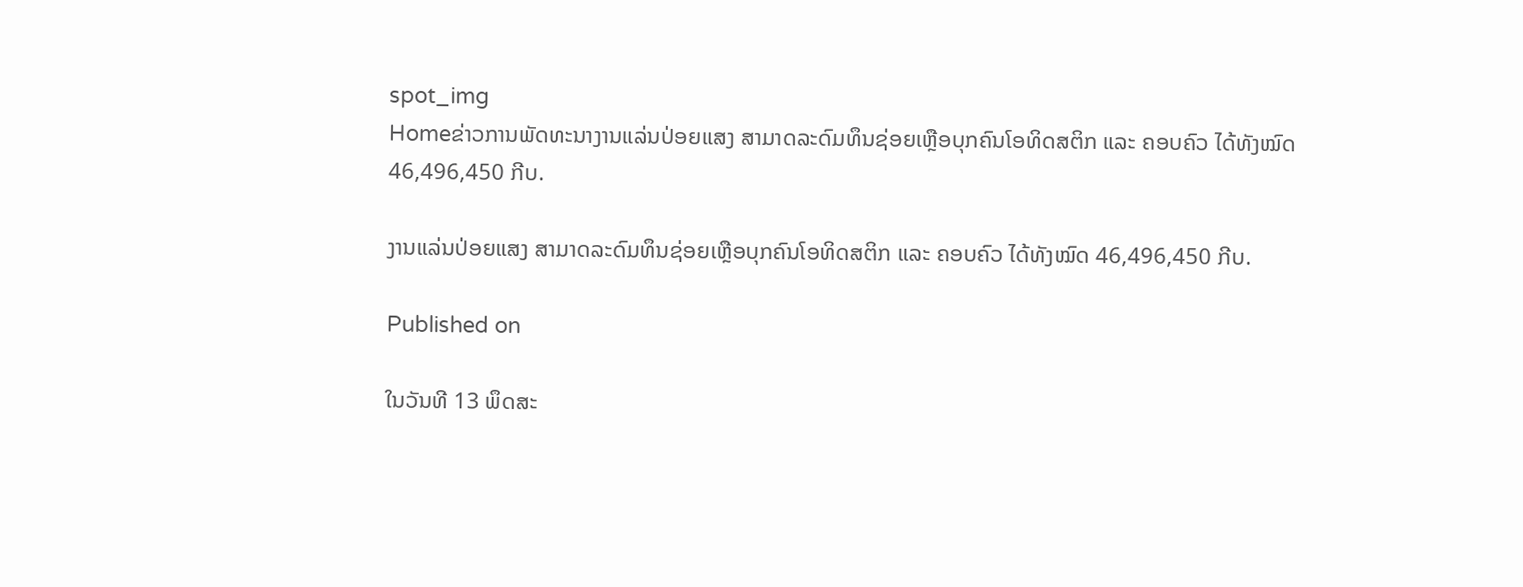spot_img
Homeຂ່າວການພັດທະນາງານແລ່ນປ່ອຍແສງ ສາມາດລະດົມທຶນຊ່ອຍເຫຼືອບຸກຄົນໂອທິດສຕິກ ແລະ ຄອບຄົວ ໄດ້ທັງໝົດ 46,496,450 ກີບ.

ງານແລ່ນປ່ອຍແສງ ສາມາດລະດົມທຶນຊ່ອຍເຫຼືອບຸກຄົນໂອທິດສຕິກ ແລະ ຄອບຄົວ ໄດ້ທັງໝົດ 46,496,450 ກີບ.

Published on

ໃນວັນທີ 13 ພຶດສະ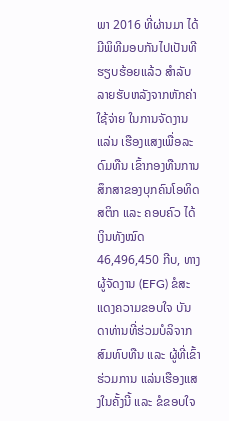ພາ 2016 ທີ່ຜ່ານມາ ໄດ້ມີພິທີມອບກັນໄປເປັນທີຮຽບຮ້ອຍແລ້ວ ສຳລັບລາຍຮັບຫລັງຈາກຫັກຄ່າໃຊ້ຈ່າຍ ໃນການຈັດງານແລ່ນ ເຮືອງແສງເພື່ອລະດົມທືນ ເຂົ້າກອງທືນການສຶກສາຂອງບຸກຄົນໂອທິດສຕິກ ແລະ ຄອບຄົວ ໄດ້ເງິນທັງໝົດ 46,496,450 ກີບ, ທາງຜູ້ຈັດງານ (EFG) ຂໍສະແດງຄວາມຂອບໃຈ ບັນດາທ່ານທີ່ຮ່ວມບໍລິຈາກສົມທົບທືນ ແລະ ຜູ້ທີ່ເຂົ້າຮ່ວມການ ແລ່ນເຮືອງແສງໃນຄັ້ງນີ້ ແລະ ຂໍຂອບໃຈ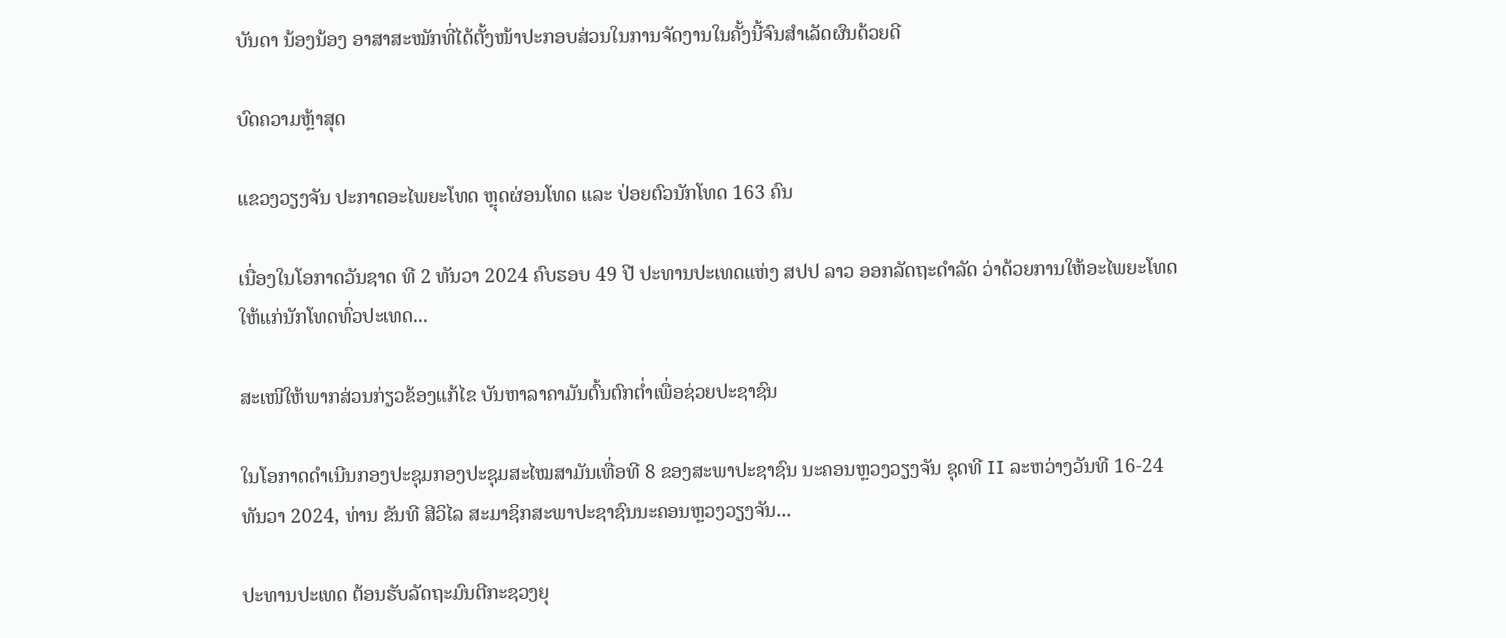ບັນດາ ນ້ອງນ້ອງ ອາສາສະໝັກທີ່ໄດ້ຕັ້ງໜ້າປະກອບສ່ວນໃນການຈັດງານໃນຄັ້ງນີ້ຈົນສຳເລັດຜົນດ້ວຍດີ

ບົດຄວາມຫຼ້າສຸດ

ແຂວງວຽງຈັນ ປະກາດອະໄພຍະໂທດ ຫຼຸດຜ່ອນໂທດ ແລະ ປ່ອຍຕົວນັກໂທດ 163 ຄົນ

ເນື່ອງໃນໂອກາດວັນຊາດ ທີ 2 ທັນວາ 2024 ຄົບຮອບ 49 ປີ ປະທານປະເທດແຫ່ງ ສປປ ລາວ ອອກລັດຖະດໍາລັດ ວ່າດ້ວຍການໃຫ້ອະໄພຍະໂທດ ໃຫ້ແກ່ນັກໂທດທົ່ວປະເທດ...

ສະເໜີໃຫ້ພາກສ່ວນກ່ຽວຂ້ອງແກ້ໄຂ ບັນຫາລາຄາມັນຕົ້ນຕົກຕໍ່າເພື່ອຊ່ວຍປະຊາຊົນ

ໃນໂອກາດດຳເນີນກອງປະຊຸມກອງປະຊຸມສະໄໝສາມັນເທື່ອທີ 8 ຂອງສະພາປະຊາຊົນ ນະຄອນຫຼວງວຽງຈັນ ຊຸດທີ II ລະຫວ່າງວັນທີ 16-24 ທັນວາ 2024, ທ່ານ ຂັນທີ ສີວິໄລ ສະມາຊິກສະພາປະຊາຊົນນະຄອນຫຼວງວຽງຈັນ...

ປະທານປະເທດ ຕ້ອນຮັບລັດຖະມົນຕີກະຊວງຍຸ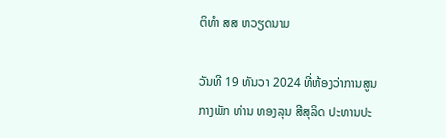ຕິທຳ ສສ ຫວຽດນາມ

ວັນທີ 19 ທັນວາ 2024 ທີ່ຫ້ອງວ່າການສູນກາງພັກ ທ່ານ ທອງລຸນ ສີສຸລິດ ປະທານປະ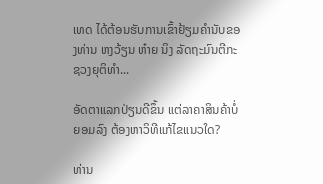ເທດ ໄດ້ຕ້ອນຮັບການເຂົ້າຢ້ຽມຄຳນັບຂອງທ່ານ ຫງວ້ຽນ ຫ໋າຍ ນິງ ລັດຖະມົນຕີກະຊວງຍຸຕິທຳ...

ອັດຕາແລກປ່ຽນດີຂຶ້ນ ແຕ່ລາຄາສິນຄ້າບໍ່ຍອມລົງ ຕ້ອງຫາວິທີແກ້ໄຂແນວໃດ?

ທ່ານ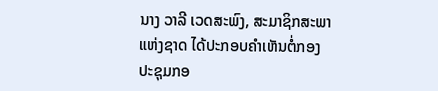ນາງ ວາລີ ເວດສະພົງ, ສະມາຊິກສະພາແຫ່ງຊາດ ໄດ້ປະກອບຄໍາເຫັນຕໍ່ກອງປະຊຸມກອ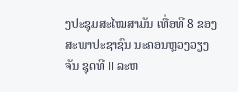ງປະຊຸມສະໄໝສາມັນ ເທື່ອທີ 8 ຂອງສະພາປະຊາຊົນ ນະຄອນຫຼວງວຽງຈັນ ຊຸດທີ II ລະຫ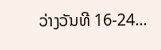ວ່າງວັນທີ 16-24...